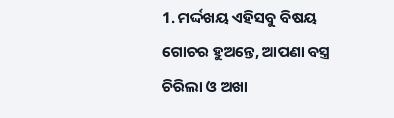1. ମର୍ଦ୍ଦଖୟ ଏହିସବୁ ବିଷୟ ଗୋଚର ହୁଅନ୍ତେ, ଆପଣା ବସ୍ତ୍ର ଚିରିଲା ଓ ଅଖା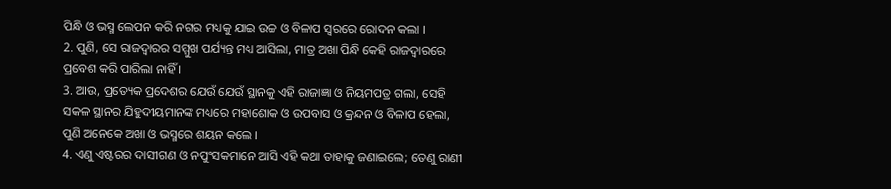ପିନ୍ଧି ଓ ଭସ୍ମ ଲେପନ କରି ନଗର ମଧ୍ୟକୁ ଯାଇ ଉଚ୍ଚ ଓ ବିଳାପ ସ୍ଵରରେ ରୋଦନ କଲା ।
2. ପୁଣି, ସେ ରାଜଦ୍ଵାରର ସମ୍ମୁଖ ପର୍ଯ୍ୟନ୍ତ ମଧ୍ୟ ଆସିଲା, ମାତ୍ର ଅଖା ପିନ୍ଧି କେହି ରାଜଦ୍ଵାରରେ ପ୍ରବେଶ କରି ପାରିଲା ନାହିଁ ।
3. ଆଉ, ପ୍ରତ୍ୟେକ ପ୍ରଦେଶର ଯେଉଁ ଯେଉଁ ସ୍ଥାନକୁ ଏହି ରାଜାଜ୍ଞା ଓ ନିୟମପତ୍ର ଗଲା, ସେହି ସକଳ ସ୍ଥାନର ଯିହୁଦୀୟମାନଙ୍କ ମଧ୍ୟରେ ମହାଶୋକ ଓ ଉପବାସ ଓ କ୍ରନ୍ଦନ ଓ ବିଳାପ ହେଲା, ପୁଣି ଅନେକେ ଅଖା ଓ ଭସ୍ମରେ ଶୟନ କଲେ ।
4. ଏଣୁ ଏଷ୍ଟରର ଦାସୀଗଣ ଓ ନପୁଂସକମାନେ ଆସି ଏହି କଥା ତାହାକୁ ଜଣାଇଲେ; ତେଣୁ ରାଣୀ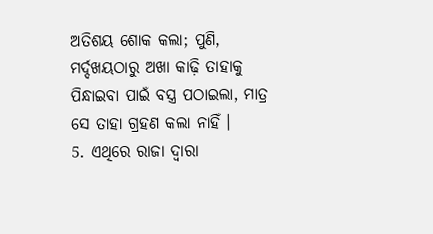ଅତିଶୟ ଶୋକ କଲା; ପୁଣି, ମର୍ଦ୍ଦଖୟଠାରୁ ଅଖା କାଢ଼ି ତାହାକୁ ପିନ୍ଧାଇବା ପାଇଁ ବସ୍ତ୍ର ପଠାଇଲା, ମାତ୍ର ସେ ତାହା ଗ୍ରହଣ କଲା ନାହିଁ ।
5. ଏଥିରେ ରାଜା ଦ୍ଵାରା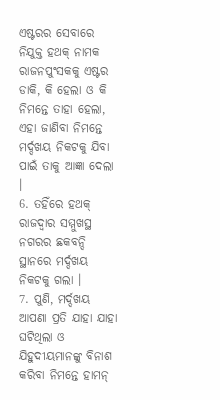ଏଷ୍ଟରର ସେବାରେ ନିଯୁକ୍ତ ହଥକ୍ ନାମକ ରାଜନପୁଂସକକୁ ଏଷ୍ଟର ଡାକି, କି ହେଲା ଓ କି ନିମନ୍ତେ ତାହା ହେଲା, ଏହା ଜାଣିବା ନିମନ୍ତେ ମର୍ଦ୍ଦଖୟ ନିକଟକୁ ଯିବା ପାଇଁ ତାକୁ ଆଜ୍ଞା ଦେଲା ।
6. ତହିଁରେ ହଥକ୍ ରାଜଦ୍ଵାର ସମ୍ମୁଖସ୍ଥ ନଗରର ଛକବନ୍ଦି ସ୍ଥାନରେ ମର୍ଦ୍ଦଖୟ ନିକଟକୁ ଗଲା ।
7. ପୁଣି, ମର୍ଦ୍ଦଖୟ ଆପଣା ପ୍ରତି ଯାହା ଯାହା ଘଟିଥିଲା ଓ ଯିହୁଦୀୟମାନଙ୍କୁ ବିନାଶ କରିବା ନିମନ୍ତେ ହାମନ୍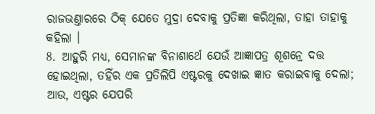ରାଜଭଣ୍ତାରରେ ଠିକ୍ ଯେତେ ମୁଦ୍ରା ଦେବାକୁ ପ୍ରତିଜ୍ଞା କରିଥିଲା, ତାହା ତାହାକୁ କହିଲା ।
8. ଆହୁରି ମଧ୍ୟ, ସେମାନଙ୍କ ବିନାଶାର୍ଥେ ଯେଉଁ ଆଜ୍ଞାପତ୍ର ଶୂଶନ୍ରେ ଦତ୍ତ ହୋଇଥିଲା, ତହିଁର ଏକ ପ୍ରତିଲିପି ଏଷ୍ଟରକୁ ଦେଖାଇ ଜ୍ଞାତ କରାଇବାକୁ ଦେଲା; ଆଉ, ଏଷ୍ଟର ଯେପରି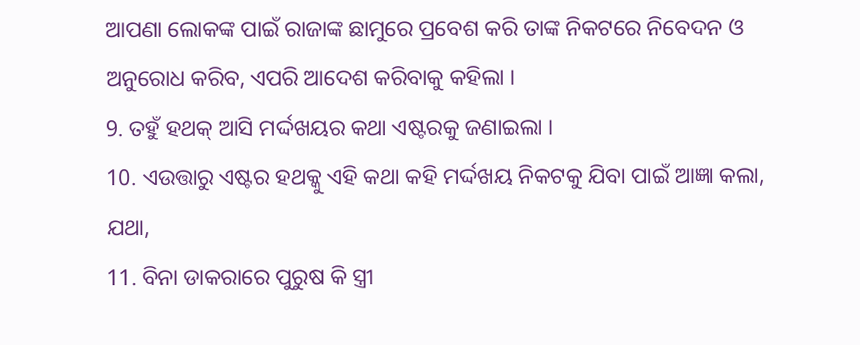ଆପଣା ଲୋକଙ୍କ ପାଇଁ ରାଜାଙ୍କ ଛାମୁରେ ପ୍ରବେଶ କରି ତାଙ୍କ ନିକଟରେ ନିବେଦନ ଓ ଅନୁରୋଧ କରିବ, ଏପରି ଆଦେଶ କରିବାକୁ କହିଲା ।
9. ତହୁଁ ହଥକ୍ ଆସି ମର୍ଦ୍ଦଖୟର କଥା ଏଷ୍ଟରକୁ ଜଣାଇଲା ।
10. ଏଉତ୍ତାରୁ ଏଷ୍ଟର ହଥକ୍କୁ ଏହି କଥା କହି ମର୍ଦ୍ଦଖୟ ନିକଟକୁ ଯିବା ପାଇଁ ଆଜ୍ଞା କଲା, ଯଥା,
11. ବିନା ଡାକରାରେ ପୁରୁଷ କି ସ୍ତ୍ରୀ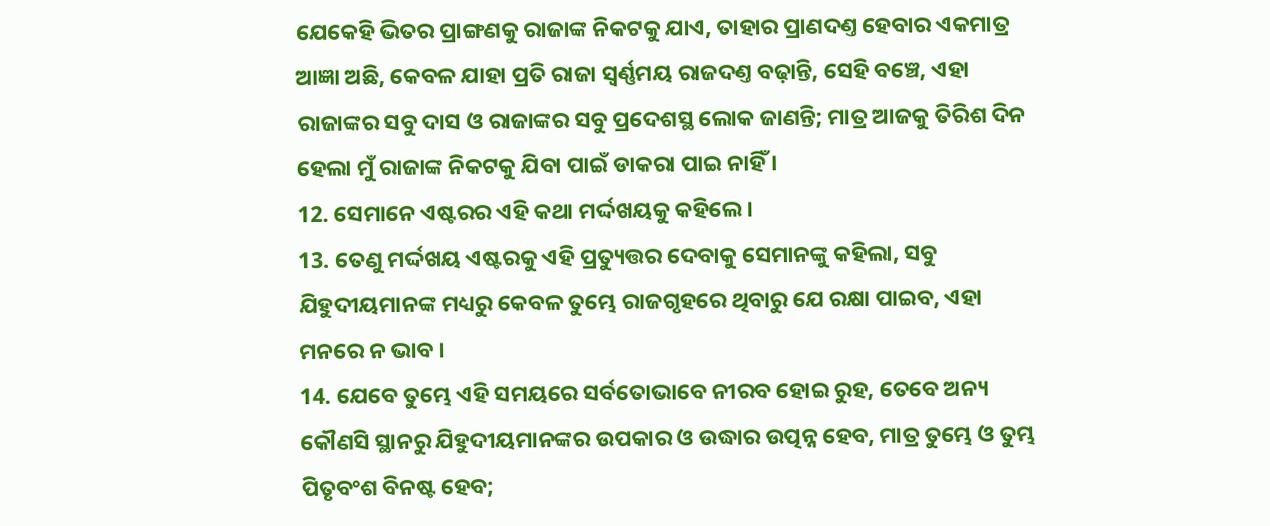ଯେକେହି ଭିତର ପ୍ରାଙ୍ଗଣକୁ ରାଜାଙ୍କ ନିକଟକୁ ଯାଏ, ତାହାର ପ୍ରାଣଦଣ୍ତ ହେବାର ଏକମାତ୍ର ଆଜ୍ଞା ଅଛି, କେବଳ ଯାହା ପ୍ରତି ରାଜା ସ୍ଵର୍ଣ୍ଣମୟ ରାଜଦଣ୍ତ ବଢ଼ାନ୍ତି, ସେହି ବଞ୍ଚେ, ଏହା ରାଜାଙ୍କର ସବୁ ଦାସ ଓ ରାଜାଙ୍କର ସବୁ ପ୍ରଦେଶସ୍ଥ ଲୋକ ଜାଣନ୍ତି; ମାତ୍ର ଆଜକୁ ତିରିଶ ଦିନ ହେଲା ମୁଁ ରାଜାଙ୍କ ନିକଟକୁ ଯିବା ପାଇଁ ଡାକରା ପାଇ ନାହିଁ ।
12. ସେମାନେ ଏଷ୍ଟରର ଏହି କଥା ମର୍ଦ୍ଦଖୟକୁ କହିଲେ ।
13. ତେଣୁ ମର୍ଦ୍ଦଖୟ ଏଷ୍ଟରକୁ ଏହି ପ୍ରତ୍ୟୁତ୍ତର ଦେବାକୁ ସେମାନଙ୍କୁ କହିଲା, ସବୁ ଯିହୁଦୀୟମାନଙ୍କ ମଧ୍ୟରୁ କେବଳ ତୁମ୍ଭେ ରାଜଗୃହରେ ଥିବାରୁ ଯେ ରକ୍ଷା ପାଇବ, ଏହା ମନରେ ନ ଭାବ ।
14. ଯେବେ ତୁମ୍ଭେ ଏହି ସମୟରେ ସର୍ବତୋଭାବେ ନୀରବ ହୋଇ ରୁହ, ତେବେ ଅନ୍ୟ କୌଣସି ସ୍ଥାନରୁ ଯିହୁଦୀୟମାନଙ୍କର ଉପକାର ଓ ଉଦ୍ଧାର ଉତ୍ପନ୍ନ ହେବ, ମାତ୍ର ତୁମ୍ଭେ ଓ ତୁମ୍ଭ ପିତୃବଂଶ ବିନଷ୍ଟ ହେବ;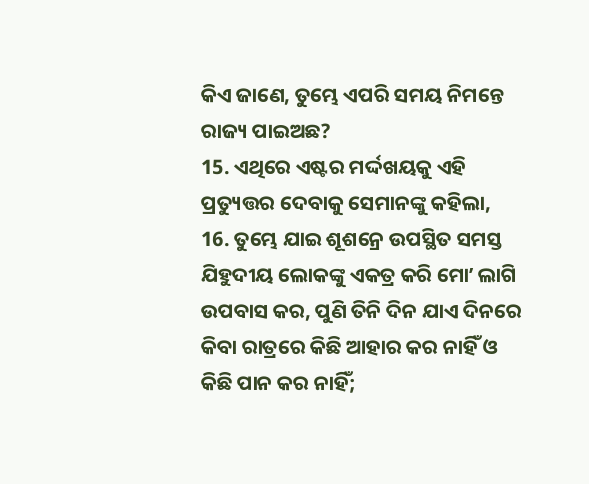କିଏ ଜାଣେ, ତୁମ୍ଭେ ଏପରି ସମୟ ନିମନ୍ତେ ରାଜ୍ୟ ପାଇଅଛ?
15. ଏଥିରେ ଏଷ୍ଟର ମର୍ଦ୍ଦଖୟକୁ ଏହି ପ୍ରତ୍ୟୁତ୍ତର ଦେବାକୁ ସେମାନଙ୍କୁ କହିଲା,
16. ତୁମ୍ଭେ ଯାଇ ଶୂଶନ୍ରେ ଉପସ୍ଥିତ ସମସ୍ତ ଯିହୁଦୀୟ ଲୋକଙ୍କୁ ଏକତ୍ର କରି ମୋʼ ଲାଗି ଉପବାସ କର, ପୁଣି ତିନି ଦିନ ଯାଏ ଦିନରେ କିବା ରାତ୍ରରେ କିଛି ଆହାର କର ନାହିଁ ଓ କିଛି ପାନ କର ନାହିଁ;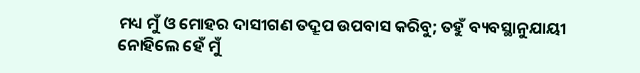ମଧ୍ୟ ମୁଁ ଓ ମୋହର ଦାସୀଗଣ ତଦ୍ରୂପ ଉପବାସ କରିବୁ; ତହୁଁ ବ୍ୟବସ୍ଥାନୁଯାୟୀ ନୋହିଲେ ହେଁ ମୁଁ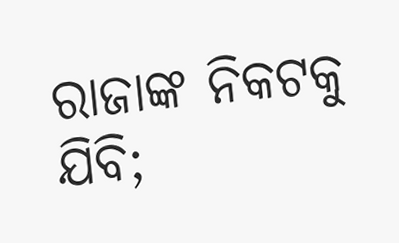ରାଜାଙ୍କ ନିକଟକୁ ଯିବି;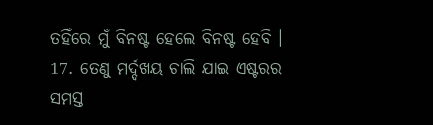ତହିଁରେ ମୁଁ ବିନଷ୍ଟ ହେଲେ ବିନଷ୍ଟ ହେବି ।
17. ତେଣୁ ମର୍ଦ୍ଦଖୟ ଚାଲି ଯାଇ ଏଷ୍ଟରର ସମସ୍ତ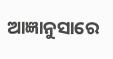ଆଜ୍ଞାନୁସାରେ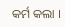କର୍ମ କଲା ।